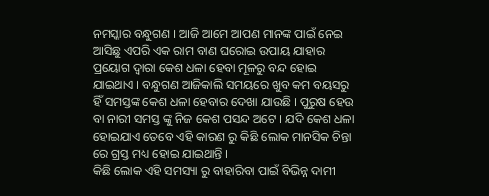ନମସ୍କାର ବନ୍ଧୁଗଣ । ଆଜି ଆମେ ଆପଣ ମାନଙ୍କ ପାଇଁ ନେଇ ଆସିଛୁ ଏପରି ଏକ ରାମ ବାଣ ଘରୋଇ ଉପାୟ ଯାହାର ପ୍ରୟୋଗ ଦ୍ଵାରା କେଶ ଧଳା ହେବା ମୂଳରୁ ବନ୍ଦ ହୋଇ ଯାଇଥାଏ । ବନ୍ଧୁଗଣ ଆଜିକାଲି ସମୟରେ ଖୁବ କମ ବୟସରୁ ହିଁ ସମସ୍ତଙ୍କ କେଶ ଧଳା ହେବାର ଦେଖା ଯାଉଛି । ପୁରୁଷ ହେଉ ବା ନାରୀ ସମସ୍ତ ଙ୍କୁ ନିଜ କେଶ ପସନ୍ଦ ଅଟେ । ଯଦି କେଶ ଧଳା ହୋଇଯାଏ ତେବେ ଏହି କାରଣ ରୁ କିଛି ଲୋକ ମାନସିକ ଚିନ୍ତା ରେ ଗ୍ରସ୍ତ ମଧ୍ୟ ହୋଇ ଯାଇଥାନ୍ତି ।
କିଛି ଲୋକ ଏହି ସମସ୍ୟା ରୁ ବାହାରିବା ପାଇଁ ବିଭିନ୍ନ ଦାମୀ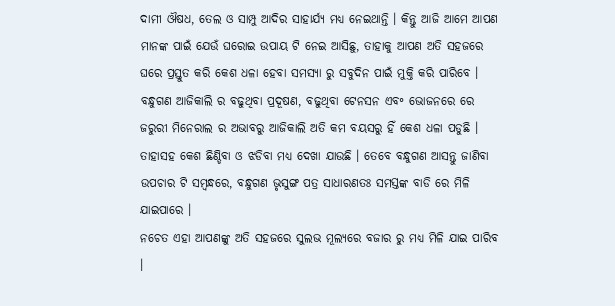ଦାମୀ ଔଷଧ, ତେଲ ଓ ସାମ୍ପୁ ଆଦିର ସାହାର୍ଯ୍ୟ ମଧ୍ୟ ନେଇଥାନ୍ତି । କିନ୍ତୁ ଆଜି ଆମେ ଆପଣ ମାନଙ୍କ ପାଇଁ ଯେଉଁ ଘରୋଇ ଉପାୟ ଟି ନେଇ ଆସିଛୁ, ତାହାକୁ ଆପଣ ଅତି ସହଜରେ ଘରେ ପ୍ରସ୍ତୁତ କରି କେଶ ଧଳା ହେବା ସମସ୍ଯା ରୁ ସବୁଦିନ ପାଇଁ ମୁକ୍ତି କରି ପାରିବେ ।
ବନ୍ଧୁଗଣ ଆଜିକାଲି ର ବଢୁଥିବା ପ୍ରଦୂଷଣ, ବଢୁଥିବା ଟେନସନ ଏବ॰ ଭୋଜନରେ ରେ ଜରୁରୀ ମିନେରାଲ ର ଅଭାବରୁ ଆଜିକାଲି ଅତି କମ ବୟସରୁ ହିଁ କେଶ ଧଳା ପଡୁଛି । ତାହାସହ କେଶ ଛିଣ୍ଡିବା ଓ ଝଡିବା ମଧ୍ୟ ଦେଖା ଯାଉଛି । ତେବେ ବନ୍ଧୁଗଣ ଆସନ୍ତୁ ଜାଣିବା ଉପଚାର ଟି ସମ୍ବନ୍ଧରେ, ବନ୍ଧୁଗଣ ଭୃସୁଙ୍ଗ ପତ୍ର ସାଧାରଣତଃ ସମସ୍ତଙ୍କ ବାଡି ରେ ମିଳି ଯାଇପାରେ ।
ନଚେତ ଏହା ଆପଣଙ୍କୁ ଅତି ସହଜରେ ସୁଲଭ ମୂଲ୍ଯରେ ବଜାର ରୁ ମଧ୍ୟ ମିଳି ଯାଇ ପାରିବ ।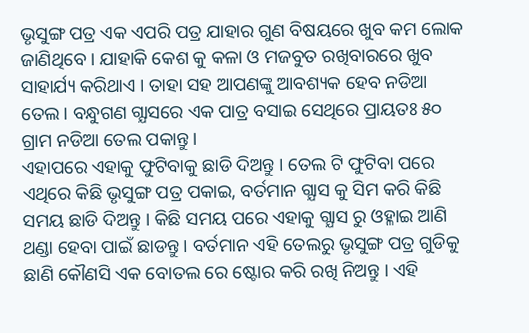ଭୃସୁଙ୍ଗ ପତ୍ର ଏକ ଏପରି ପତ୍ର ଯାହାର ଗୁଣ ବିଷୟରେ ଖୁବ କମ ଲୋକ ଜାଣିଥିବେ । ଯାହାକି କେଶ କୁ କଳା ଓ ମଜବୁତ ରଖିବାରରେ ଖୁବ ସାହାର୍ଯ୍ୟ କରିଥାଏ । ତାହା ସହ ଆପଣଙ୍କୁ ଆବଶ୍ୟକ ହେବ ନଡିଆ ତେଲ । ବନ୍ଧୁଗଣ ଗ୍ଯାସରେ ଏକ ପାତ୍ର ବସାଇ ସେଥିରେ ପ୍ରାୟତଃ ୫୦ ଗ୍ରାମ ନଡିଆ ତେଲ ପକାନ୍ତୁ ।
ଏହାପରେ ଏହାକୁ ଫୁଟିବାକୁ ଛାଡି ଦିଅନ୍ତୁ । ତେଲ ଟି ଫୁଟିବା ପରେ ଏଥିରେ କିଛି ଭୃସୁଙ୍ଗ ପତ୍ର ପକାଇ, ବର୍ତମାନ ଗ୍ଯାସ କୁ ସିମ କରି କିଛି ସମୟ ଛାଡି ଦିଅନ୍ତୁ । କିଛି ସମୟ ପରେ ଏହାକୁ ଗ୍ଯାସ ରୁ ଓହ୍ଳାଇ ଆଣି ଥଣ୍ଡା ହେବା ପାଇଁ ଛାଡନ୍ତୁ । ବର୍ତମାନ ଏହି ତେଲରୁ ଭୃସୁଙ୍ଗ ପତ୍ର ଗୁଡିକୁ ଛାଣି କୌଣସି ଏକ ବୋତଲ ରେ ଷ୍ଟୋର କରି ରଖି ନିଅନ୍ତୁ । ଏହି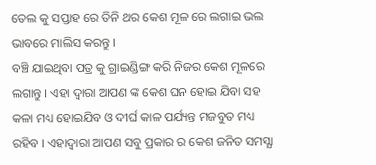ତେଲ କୁ ସପ୍ତାହ ରେ ତିନି ଥର କେଶ ମୂଳ ରେ ଲଗାଇ ଭଲ ଭାବରେ ମାଲିସ କରନ୍ତୁ ।
ବଞ୍ଚି ଯାଇଥିବା ପତ୍ର କୁ ଗ୍ରାଇଣ୍ଡିଙ୍ଗ କରି ନିଜର କେଶ ମୂଳରେ ଲଗାନ୍ତୁ । ଏହା ଦ୍ଵାରା ଆପଣ ଙ୍କ କେଶ ଘନ ହୋଇ ଯିବା ସହ କଳା ମଧ୍ୟ ହୋଇଯିବ ଓ ଦୀର୍ଘ କାଳ ପର୍ଯ୍ୟନ୍ତ ମଜବୁତ ମଧ୍ୟ ରହିବ । ଏହାଦ୍ବାରା ଆପଣ ସବୁ ପ୍ରକାର ର କେଶ ଜନିତ ସମସ୍ଯା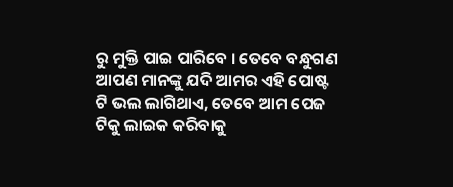ରୁ ମୁକ୍ତି ପାଇ ପାରିବେ । ତେବେ ବନ୍ଧୁଗଣ ଆପଣ ମାନଙ୍କୁ ଯଦି ଆମର ଏହି ପୋଷ୍ଟ ଟି ଭଲ ଲାଗିଥାଏ, ତେବେ ଆମ ପେଜ ଟିକୁ ଲାଇକ କରିବାକୁ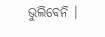ଭୁଲିବେନି ।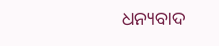ଧନ୍ୟବାଦ